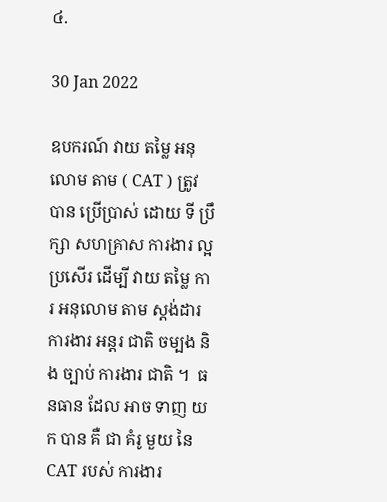៤.

30 Jan 2022

ឧបករណ៍ វាយ តម្លៃ អនុលោម តាម ( CAT ) ត្រូវ បាន ប្រើប្រាស់ ដោយ ទី ប្រឹក្សា សហគ្រាស ការងារ ល្អ ប្រសើរ ដើម្បី វាយ តម្លៃ ការ អនុលោម តាម ស្តង់ដារ ការងារ អន្តរ ជាតិ ចម្បង និង ច្បាប់ ការងារ ជាតិ ។  ធនធាន ដែល អាច ទាញ យក បាន គឺ ជា គំរូ មួយ នៃ CAT របស់ ការងារ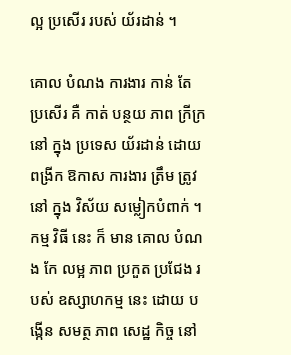ល្អ ប្រសើរ របស់ យ័រដាន់ ។

គោល បំណង ការងារ កាន់ តែ ប្រសើរ គឺ កាត់ បន្ថយ ភាព ក្រីក្រ នៅ ក្នុង ប្រទេស យ័រដាន់ ដោយ ពង្រីក ឱកាស ការងារ ត្រឹម ត្រូវ នៅ ក្នុង វិស័យ សម្លៀកបំពាក់ ។ កម្ម វិធី នេះ ក៏ មាន គោល បំណង កែ លម្អ ភាព ប្រកួត ប្រជែង របស់ ឧស្សាហកម្ម នេះ ដោយ បង្កើន សមត្ថ ភាព សេដ្ឋ កិច្ច នៅ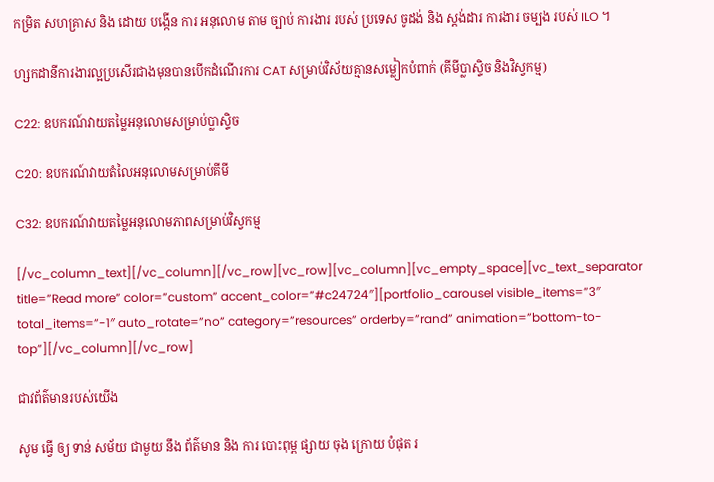កម្រិត សហគ្រាស និង ដោយ បង្កើន ការ អនុលោម តាម ច្បាប់ ការងារ របស់ ប្រទេស ចូដង់ និង ស្តង់ដារ ការងារ ចម្បង របស់ ILO ។

ហ្សកដានីការងារល្អប្រសើរជាងមុនបានបើកដំណើរការ CAT សម្រាប់វិស័យគ្មានសម្លៀកបំពាក់ (គីមីប្លាស្ទិច និងវិស្វកម្ម)

C22: ឧបករណ៍វាយតម្លៃអនុលោមសម្រាប់ប្លាស្ទិច

C20: ឧបករណ៍វាយតំលៃអនុលោមសម្រាប់គីមី

C32: ឧបករណ៍វាយតម្លៃអនុលោមភាពសម្រាប់វិស្វកម្ម

[/vc_column_text][/vc_column][/vc_row][vc_row][vc_column][vc_empty_space][vc_text_separator title=”Read more” color=”custom” accent_color=”#c24724″][portfolio_carousel visible_items=”3″ total_items=”-1″ auto_rotate=”no” category=”resources” orderby=”rand” animation=”bottom-to-top”][/vc_column][/vc_row]

ជាវព័ត៌មានរបស់យើង

សូម ធ្វើ ឲ្យ ទាន់ សម័យ ជាមួយ នឹង ព័ត៌មាន និង ការ បោះពុម្ព ផ្សាយ ចុង ក្រោយ បំផុត រ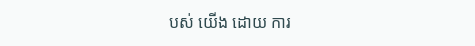បស់ យើង ដោយ ការ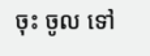ចុះ ចូល ទៅ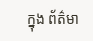ក្នុង ព័ត៌មា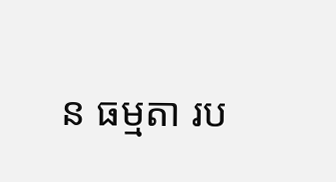ន ធម្មតា រប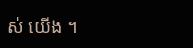ស់ យើង ។